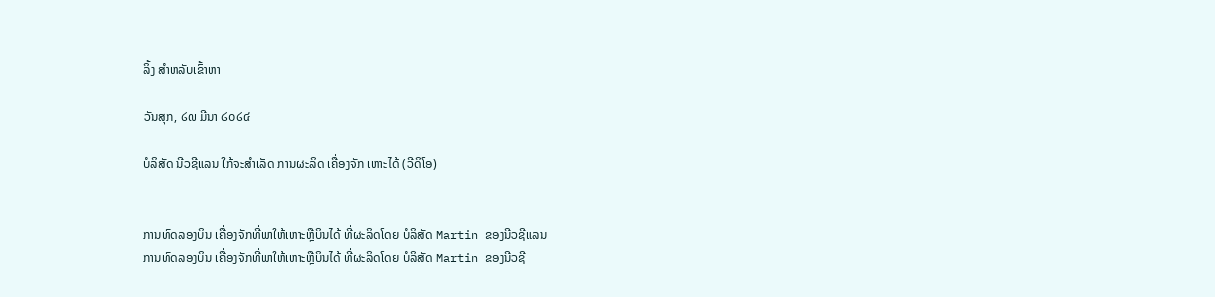ລິ້ງ ສຳຫລັບເຂົ້າຫາ

ວັນສຸກ, ໒໙ ມີນາ ໒໐໒໔

ບໍລິສັດ ນີວຊີແລນ ໃກ້ຈະສໍາເລັດ ການຜະລິດ ເຄື່ອງຈັກ ເຫາະໄດ້ (ວີດິໂອ)


ການທົດລອງບິນ ເຄື່ອງຈັກທີ່ພາໃຫ້ເຫາະຫຼືບິນໄດ້ ທີ່ຜະລິດໂດຍ ບໍລິສັດ Martin ຂອງນີວຊີແລນ
ການທົດລອງບິນ ເຄື່ອງຈັກທີ່ພາໃຫ້ເຫາະຫຼືບິນໄດ້ ທີ່ຜະລິດໂດຍ ບໍລິສັດ Martin ຂອງນີວຊີ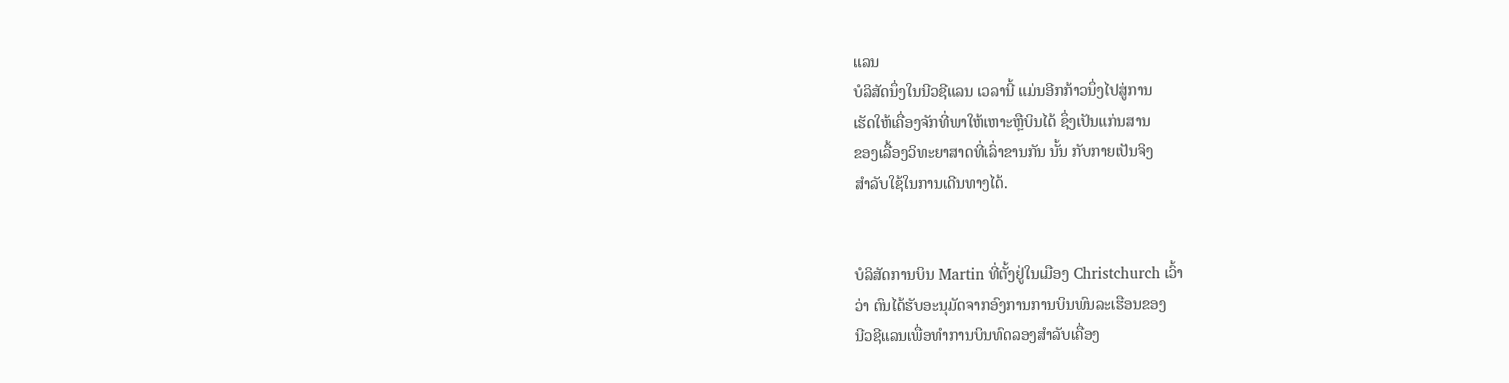ແລນ
ບໍລິສັດນຶ່ງໃນນີວຊີແລນ ເວລານີ້ ແມ່ນອີກກ້າວນຶ່ງໄປສູ່ການ
ເຮັດໃຫ້ເຄື່ອງຈັກທີ່ພາໃຫ້ເຫາະຫຼືບິນໄດ້ ຊຶ່ງເປັນແກ່ນສານ
ຂອງເລື້ອງວິທະຍາສາດທີ່ເລົ່າຂານກັນ ນັ້ນ ກັບກາຍເປັນຈິງ
ສຳລັບໃຊ້ໃນການເດີນທາງໄດ້.


ບໍລິສັດການບິນ Martin ທີ່ຕັ້ງຢູ່ໃນເມືອງ Christchurch ເວົ້າ
ວ່າ ຕົນໄດ້ຮັບອະນຸມັດຈາກອົງການການບິນພົນລະເຮືອນຂອງ
ນີວຊີແລນເພື່ອທໍາການບິນທົດລອງສໍາລັບເຄື່ອງ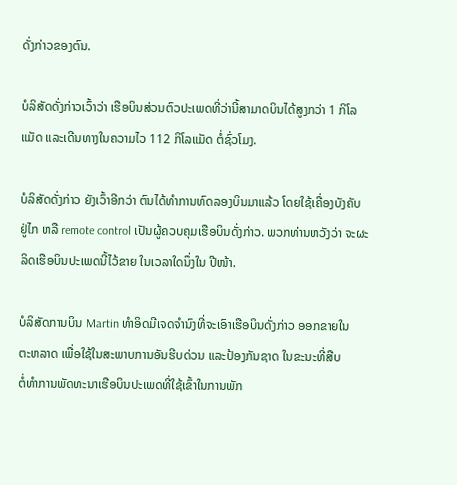ດັ່ງກ່າວຂອງຕົນ.

ບໍລິສັດດັ່ງກ່າວເວົ້າວ່າ ເຮືອບິນສ່ວນຕົວປະເພດທີ່ວ່ານີ້ສາມາດບິນໄດ້ສູງກວ່າ 1 ກິໂລ
ແມັດ ແລະເດີນທາງໃນຄວາມໄວ 112 ກິໂລແມັດ ຕໍ່ຊົ່ວໂມງ.

ບໍລິສັດດັ່ງກ່າວ ຍັງເວົ້າອີກວ່າ ຕົນໄດ້ທໍາການທົດລອງບິນມາແລ້ວ ໂດຍໃຊ້ເຄື່ອງບັງຄັບ
ຢູ່ໄກ ຫລື remote control ເປັນຜູ້ຄວບຄຸມເຮືອບິນດັ່ງກ່າວ. ພວກທ່ານຫວັງວ່າ ຈະຜະ
ລິດເຮືອບິນປະເພດນີ້ໄວ້ຂາຍ ໃນເວລາໃດນຶ່ງໃນ ປີໜ້າ.

ບໍລິສັດການບິນ Martin ທໍາອິດມີເຈດຈໍານົງທີ່ຈະເອົາເຮືອບິນດັ່ງກ່າວ ອອກຂາຍໃນ
ຕະຫລາດ ເພື່ອໃຊ້ໃນສະພາບການອັນຮີບດ່ວນ ແລະປ້ອງກັນຊາດ ໃນຂະນະທີ່ສືບ
ຕໍ່ທໍາການພັດທະນາເຮືອບິນປະເພດທີ່ໃຊ້ເຂົ້າໃນການພັກ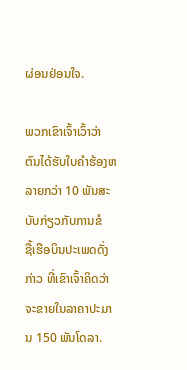ຜ່ອນຢ່ອນໃຈ.

ພວກເຂົາເຈົ້າເວົ້າວ່າ ຕົນໄດ້ຮັບໃບຄຳຮ້ອງຫລາຍກວ່າ 10 ພັນສະບັບກ່ຽວກັບການຂໍ
ຊື້ເຮືອບິນປະເພດດັ່ງກ່າວ ທີ່ເຂົາເຈົ້າຄິດວ່າຈະຂາຍໃນລາຄາປະມານ 150 ພັນໂດລາ.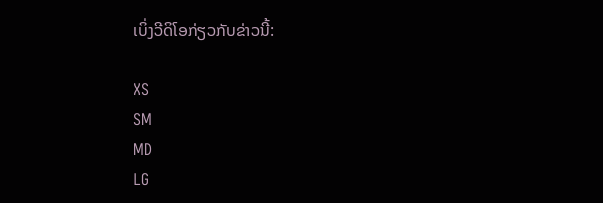ເບິ່ງວີດິໂອກ່ຽວກັບຂ່າວນີ້:

XS
SM
MD
LG